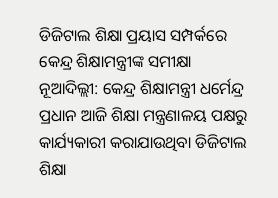ଡିଜିଟାଲ ଶିକ୍ଷା ପ୍ରୟାସ ସମ୍ପର୍କରେ କେନ୍ଦ୍ର ଶିକ୍ଷାମନ୍ତ୍ରୀଙ୍କ ସମୀକ୍ଷା
ନୂଆଦିଲ୍ଲୀ: କେନ୍ଦ୍ର ଶିକ୍ଷାମନ୍ତ୍ରୀ ଧର୍ମେନ୍ଦ୍ର ପ୍ରଧାନ ଆଜି ଶିକ୍ଷା ମନ୍ତ୍ରଣାଳୟ ପକ୍ଷରୁ କାର୍ଯ୍ୟକାରୀ କରାଯାଉଥିବା ଡିଜିଟାଲ ଶିକ୍ଷା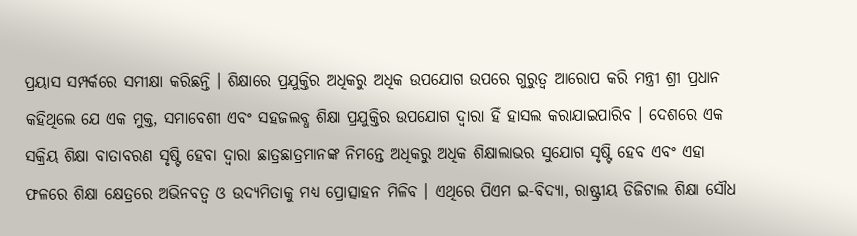ପ୍ରୟାସ ସମ୍ପର୍କରେ ସମୀକ୍ଷା କରିଛନ୍ତି । ଶିକ୍ଷାରେ ପ୍ରଯୁକ୍ତିର ଅଧିକରୁ ଅଧିକ ଉପଯୋଗ ଉପରେ ଗୁରୁତ୍ୱ ଆରୋପ କରି ମନ୍ତ୍ରୀ ଶ୍ରୀ ପ୍ରଧାନ କହିଥିଲେ ଯେ ଏକ ମୁକ୍ତ, ସମାବେଶୀ ଏବଂ ସହଜଲବ୍ଧ ଶିକ୍ଷା ପ୍ରଯୁକ୍ତିର ଉପଯୋଗ ଦ୍ୱାରା ହିଁ ହାସଲ କରାଯାଇପାରିବ । ଦେଶରେ ଏକ ସକ୍ରିୟ ଶିକ୍ଷା ବାତାବରଣ ସୃଷ୍ଟି ହେବା ଦ୍ୱାରା ଛାତ୍ରଛାତ୍ରମାନଙ୍କ ନିମନ୍ତେ ଅଧିକରୁ ଅଧିକ ଶିକ୍ଷାଲାଭର ସୁଯୋଗ ସୃଷ୍ଟି ହେବ ଏବଂ ଏହା ଫଳରେ ଶିକ୍ଷା କ୍ଷେତ୍ରରେ ଅଭିନବତ୍ୱ ଓ ଉଦ୍ୟମିତାକୁ ମଧ୍ୟ ପ୍ରୋତ୍ସାହନ ମିଳିବ । ଏଥିରେ ପିଏମ ଇ-ବିଦ୍ୟା, ରାଷ୍ଟ୍ରୀୟ ଡିଜିଟାଲ ଶିକ୍ଷା ସୌଧ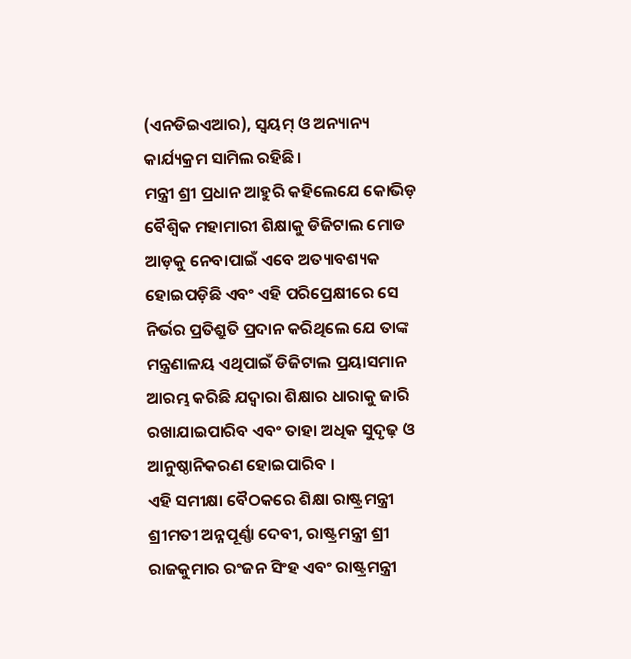(ଏନଡିଇଏଆର), ସ୍ୱୟମ୍ ଓ ଅନ୍ୟାନ୍ୟ କାର୍ଯ୍ୟକ୍ରମ ସାମିଲ ରହିଛି।
ମନ୍ତ୍ରୀ ଶ୍ରୀ ପ୍ରଧାନ ଆହୁରି କହିଲେଯେ କୋଭିଡ଼ ବୈଶ୍ୱିକ ମହାମାରୀ ଶିକ୍ଷାକୁ ଡିଜିଟାଲ ମୋଡ ଆଡ଼କୁ ନେବାପାଇଁ ଏବେ ଅତ୍ୟାବଶ୍ୟକ ହୋଇପଡ଼ିଛି ଏବଂ ଏହି ପରିପ୍ରେକ୍ଷୀରେ ସେ ନିର୍ଭର ପ୍ରତିଶ୍ରୁତି ପ୍ରଦାନ କରିଥିଲେ ଯେ ତାଙ୍କ ମନ୍ତ୍ରଣାଳୟ ଏଥିପାଇଁ ଡିଜିଟାଲ ପ୍ରୟାସମାନ ଆରମ୍ଭ କରିଛି ଯଦ୍ୱାରା ଶିକ୍ଷାର ଧାରାକୁ ଜାରି ରଖାଯାଇପାରିବ ଏବଂ ତାହା ଅଧିକ ସୁଦୃଢ଼ ଓ ଆନୁଷ୍ଠାନିକରଣ ହୋଇପାରିବ ।
ଏହି ସମୀକ୍ଷା ବୈଠକରେ ଶିକ୍ଷା ରାଷ୍ଟ୍ରମନ୍ତ୍ରୀ ଶ୍ରୀମତୀ ଅନ୍ନପୂର୍ଣ୍ଣା ଦେବୀ, ରାଷ୍ଟ୍ରମନ୍ତ୍ରୀ ଶ୍ରୀ ରାଜକୁମାର ରଂଜନ ସିଂହ ଏବଂ ରାଷ୍ଟ୍ରମନ୍ତ୍ରୀ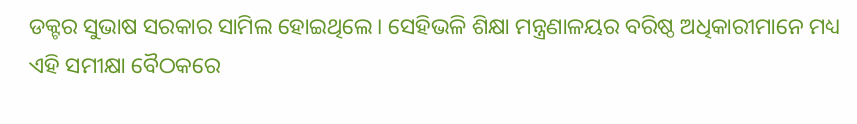ଡକ୍ଟର ସୁଭାଷ ସରକାର ସାମିଲ ହୋଇଥିଲେ। ସେହିଭଳି ଶିକ୍ଷା ମନ୍ତ୍ରଣାଳୟର ବରିଷ୍ଠ ଅଧିକାରୀମାନେ ମଧ୍ୟ ଏହି ସମୀକ୍ଷା ବୈଠକରେ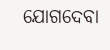ଯୋଗଦେବା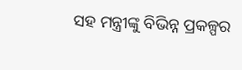ସହ ମନ୍ତ୍ରୀଙ୍କୁ ବିଭିନ୍ନ ପ୍ରକଳ୍ପର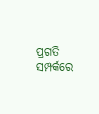ପ୍ରଗତି ସମ୍ପର୍କରେ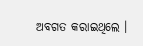ଅବଗତ କରାଇଥିଲେ ।